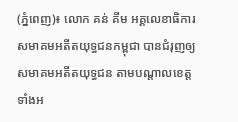(ភ្នំពេញ)៖ លោក គន់ គីម អគ្គលេខាធិការសមាគមអតីតយុទ្ធជនកម្ពុជា បានជំរុញឲ្យ សមាគមអតីតយុទ្ធជន តាមបណ្តាលខេត្តទាំងអ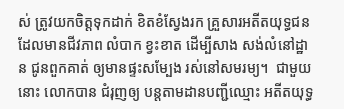ស់ ត្រូវយកចិត្តទុកដាក់ ខិតខំស្វែងរក គ្រួសារអតីតយុទ្ធជន ដែលមានជីវភាព លំបាក ខ្វះខាត ដើម្បីសាង សង់លំនៅដ្ឋាន ជូនពួកគាត់ ឲ្យមានផ្ទះសម្បែង រស់នៅសមរម្យ។  ជាមួយនោះ លោកបាន ជំរុញឲ្យ បន្តតាមដានបញ្ជីឈ្មោះ អតីតយុទ្ធ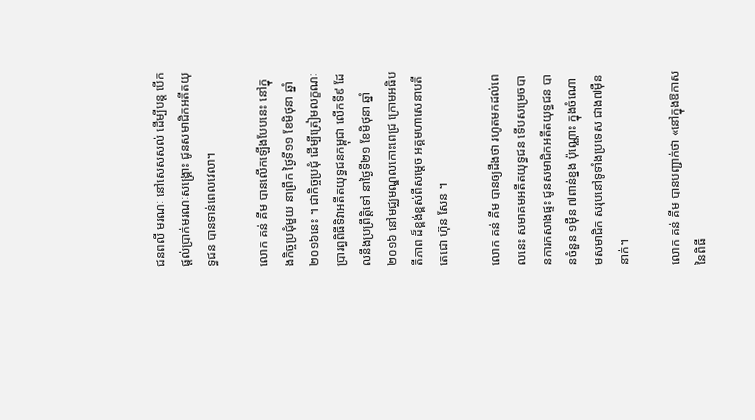ជនពលី មរណៈ នៅសេសសល់ ដើម្បីបន្ត បើកផ្តល់ប្រាក់មរណៈសង្រ្គោះ ជូនសមាជិកអតីតយុទ្ធជន បានទាន់ពេលវេលា។

លោក គន់ គីម បានលើកឡើងបែបនេះ នៅក្នុងកិច្ចប្រជុំមួយ នាព្រឹក ថ្ងៃទី១១ ខែមិថុនា ឆ្នាំ២០១៦នេះ ។ ជាកិច្ចប្រជុំ ដើម្បីត្រៀមលក្ខណៈ ប្រារព្ធពិធីទិវាអតីតយុទ្ធជនកម្ពុជា លើកទី៩ ដែលនឹងប្រព្រឹត្តិទៅ នាថ្ងៃទី២១ ខែមិថុនា ឆ្នាំ២០១៦ នៅមជ្ឈមណ្ឌលកោះពេជ្រ ក្រោមអធិបតីភាព ដ៏ខ្ពង់ខ្ពស់ពីសម្តេច អគ្គមហាសេនាបតី តេជោ ហ៊ុន សែន ។

លោក គន់ គីម បានឲ្យដឹងថា រហូតមកដល់ពេលនេះ សមាគមអតីតយុទ្ធជន ទើបសម្រេចបានការកសាងផ្ទះ ជូនសមាជិកអតីតយុទ្ធជន បានចំនួន ១ម៉ឺន ៧ពាន់ខ្នង ប៉ុណ្ណោះ ក្នុងចំណោមសមាជិក សរុបនៅទូទាំងប្រទេស ជាង៧ម៉ឺននាក់។

លោក គន់ គីម បានបញ្ជាក់ថា «នៅក្នុងឱកាសនៃពិធី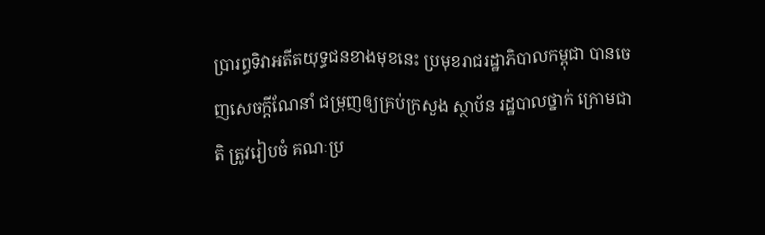ប្រារព្ធទិវាអតីតយុទ្ធជនខាងមុខនេះ ប្រមុខរាជរដ្ឋាភិបាលកម្ពុជា បានចេញសេចក្តីណែនាំ ជម្រុញឲ្យគ្រប់ក្រសួង ស្ថាប័ន រដ្ឋបាលថ្នាក់ ក្រោមជាតិ ត្រូវរៀបចំ គណៈប្រ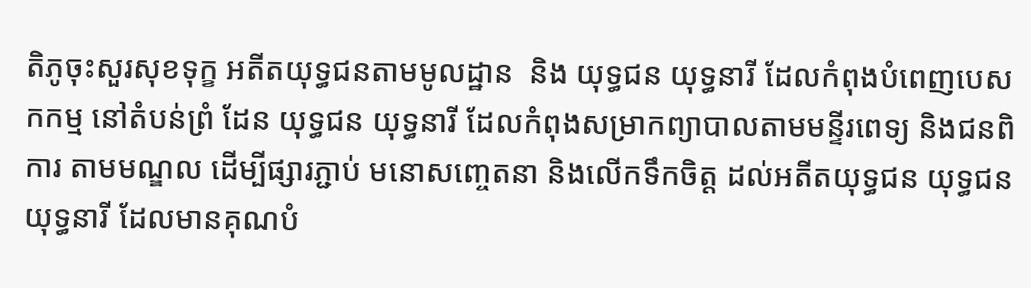តិភូចុះសួរសុខទុក្ខ អតីតយុទ្ធជនតាមមូលដ្ឋាន  និង យុទ្ធជន យុទ្ធនារី ដែលកំពុងបំពេញបេសកកម្ម នៅតំបន់ព្រំ ដែន យុទ្ធជន យុទ្ធនារី ដែលកំពុងសម្រាកព្យាបាលតាមមន្ទីរពេទ្យ និងជនពិការ តាមមណ្ឌល ដើម្បីផ្សារភ្ជាប់ មនោសញ្ចេតនា និងលើកទឹកចិត្ត ដល់អតីតយុទ្ធជន យុទ្ធជន យុទ្ធនារី ដែលមានគុណបំ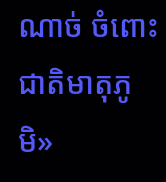ណាច់ ចំពោះជាតិមាតុភូមិ»